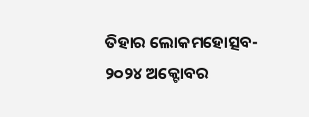ତିହାର ଲୋକମହୋତ୍ସବ- ୨୦୨୪ ଅକ୍ଟୋବର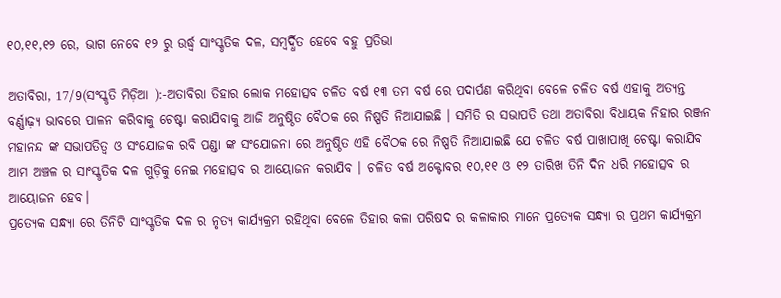୧୦,୧୧,୧୨ ରେ, ଭାଗ ନେବେ ୧୨ ରୁ ଉର୍ଦ୍ଧ୍ବ ସାଂସ୍କୃତିକ ଦଳ, ସମ୍ବର୍ଦ୍ଧିତ ହେବେ ବହୁ ପ୍ରତିଭା

ଅତାବିରା, 17/9(ସଂସ୍କୃତି ମିଡ଼ିଆ ):-ଅତାବିରା ତିହାର ଲୋକ ମହୋତ୍ସବ ଚଳିତ ବର୍ଷ ୧୩ ତମ ବର୍ଷ ରେ ପଦାର୍ପଣ କରିଥିବା ବେଳେ ଚଳିତ ବର୍ଷ ଏହାକୁ ଅତ୍ୟନ୍ତ ବର୍ଣ୍ଣାଢ଼୍ୟ ଭାବରେ ପାଳନ କରିବାକୁ ଚେଷ୍ଟା କରାଯିବାକୁ ଆଜି ଅନୁଷ୍ଠିତ ବୈଠକ ରେ ନିଷ୍ପତି ନିଆଯାଇଛି । ସମିତି ର ସଭାପତି ତଥା ଅତାବିରା ବିଧାୟକ ନିହାର ରଞ୍ଜନ ମହାନନ୍ଦ ଙ୍କ ସଭାପତିତ୍ବ ଓ ସଂଯୋଜକ ରବି ପଣ୍ଡା ଙ୍କ ସଂଯୋଜନା ରେ ଅନୁଷ୍ଠିତ ଏହି ବୈଠକ ରେ ନିଷ୍ପତି ନିଆଯାଇଛି ଯେ ଚଳିତ ବର୍ଷ ପାଖାପାଖି ଚେଷ୍ଟା କରାଯିବ ଆମ ଅଞ୍ଚଳ ର ସାଂସ୍କୃତିକ ଦଳ ଗୁଡ଼ିକୁ ନେଇ ମହୋତ୍ସବ ର ଆୟୋଜନ କରାଯିବ । ଚଳିତ ବର୍ଷ ଅକ୍ଟୋବର ୧୦,୧୧ ଓ ୧୨ ତାରିଖ ତିନି ଦିନ ଧରି ମହୋତ୍ସବ ର ଆୟୋଜନ ହେବ।
ପ୍ରତ୍ୟେକ ସନ୍ଧ୍ୟା ରେ ତିନିଟି ସାଂସ୍କୃତିକ ଦଳ ର ନୃତ୍ୟ କାର୍ଯ୍ୟକ୍ରମ ରହିଥିବା ବେଳେ ତିହାର କଳା ପରିଷଦ ର କଳାକାର ମାନେ ପ୍ରତ୍ୟେକ ସନ୍ଧ୍ୟା ର ପ୍ରଥମ କାର୍ଯ୍ୟକ୍ରମ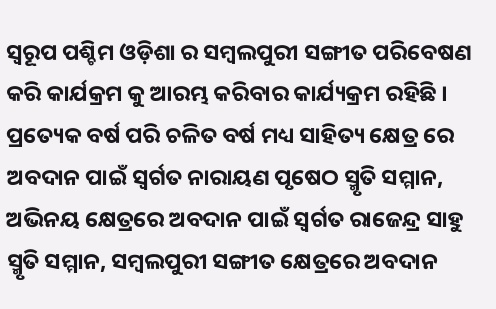ସ୍ୱରୂପ ପଶ୍ଚିମ ଓଡ଼ିଶା ର ସମ୍ବଲପୁରୀ ସଙ୍ଗୀତ ପରିବେଷଣ କରି କାର୍ଯକ୍ରମ କୁ ଆରମ୍ଭ କରିବାର କାର୍ଯ୍ୟକ୍ରମ ରହିଛି । ପ୍ରତ୍ୟେକ ବର୍ଷ ପରି ଚଳିତ ବର୍ଷ ମଧ୍ୟ ସାହିତ୍ୟ କ୍ଷେତ୍ର ରେ ଅବଦାନ ପାଇଁ ସ୍ବର୍ଗତ ନାରାୟଣ ପୃଷେଠ ସ୍ମୃତି ସମ୍ମାନ, ଅଭିନୟ କ୍ଷେତ୍ରରେ ଅବଦାନ ପାଇଁ ସ୍ବର୍ଗତ ରାଜେନ୍ଦ୍ର ସାହୁ ସ୍ମୃତି ସମ୍ମାନ, ସମ୍ବଲପୁରୀ ସଙ୍ଗୀତ କ୍ଷେତ୍ରରେ ଅବଦାନ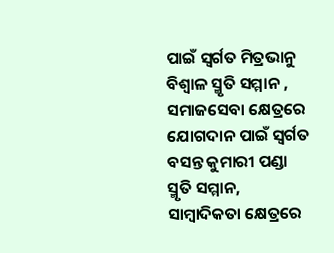ପାଇଁ ସ୍ବର୍ଗତ ମିତ୍ରଭାନୁ ବିଶ୍ଵାଳ ସ୍ମୃତି ସମ୍ମାନ , ସମାଜସେବା କ୍ଷେତ୍ରରେ ଯୋଗଦାନ ପାଇଁ ସ୍ବର୍ଗତ ବସନ୍ତ କୁମାରୀ ପଣ୍ଡା ସ୍ମୃତି ସମ୍ମାନ, ସାମ୍ବାଦିକତା କ୍ଷେତ୍ରରେ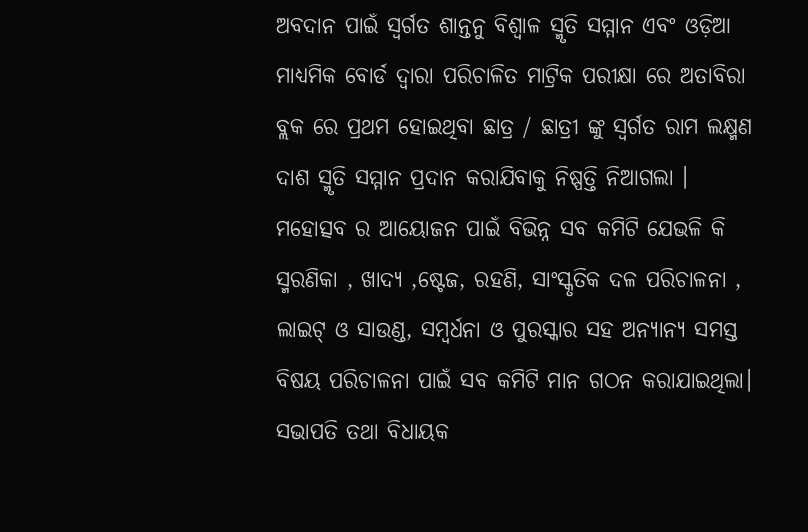ଅବଦାନ ପାଇଁ ସ୍ବର୍ଗତ ଶାନ୍ତନୁ ବିଶ୍ୱାଳ ସ୍ମୃତି ସମ୍ମାନ ଏବଂ ଓଡ଼ିଆ ମାଧ୍ୟମିକ ବୋର୍ଡ ଦ୍ଵାରା ପରିଚାଳିତ ମାଟ୍ରିକ ପରୀକ୍ଷା ରେ ଅତାବିରା ବ୍ଲକ ରେ ପ୍ରଥମ ହୋଇଥିବା ଛାତ୍ର / ଛାତ୍ରୀ ଙ୍କୁ ସ୍ବର୍ଗତ ରାମ ଲକ୍ଷ୍ମଣ ଦାଶ ସ୍ମୃତି ସମ୍ମାନ ପ୍ରଦାନ କରାଯିବାକୁ ନିଷ୍ପତ୍ତି ନିଆଗଲା । ମହୋତ୍ସବ ର ଆୟୋଜନ ପାଇଁ ବିଭିନ୍ନ ସବ କମିଟି ଯେଭଳି କି ସ୍ମରଣିକା , ଖାଦ୍ୟ ,ଷ୍ଟେଜ, ରହଣି, ସାଂସ୍କୃତିକ ଦଳ ପରିଚାଳନା , ଲାଇଟ୍ ଓ ସାଉଣ୍ଡ, ସମ୍ବର୍ଧନା ଓ ପୁରସ୍କାର ସହ ଅନ୍ୟାନ୍ୟ ସମସ୍ତ ବିଷୟ ପରିଚାଳନା ପାଇଁ ସବ କମିଟି ମାନ ଗଠନ କରାଯାଇଥିଲା। ସଭାପତି ତଥା ବିଧାୟକ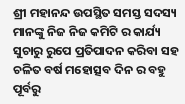ଶ୍ରୀ ମହାନନ୍ଦ ଉପସ୍ଥିତ ସମସ୍ତ ସଦସ୍ୟ ମାନଙ୍କୁ ନିଜ ନିଜ କମିଟି ର କାର୍ଯ୍ୟ ସୁଚାରୁ ରୁପେ ପ୍ରତିପାଦନ କରିବା ସହ ଚଳିତ ବର୍ଷ ମହୋତ୍ସବ ଦିନ ର ବହୁ ପୂର୍ବରୁ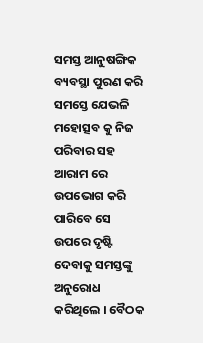ସମସ୍ତ ଆନୁଷଙ୍ଗିକ ବ୍ୟବସ୍ଥା ପୁରଣ କରି ସମସ୍ତେ ଯେଭଳି ମହୋତ୍ସବ କୁ ନିଜ ପରିବାର ସହ ଆରାମ ରେ ଉପଭୋଗ କରି ପାରିବେ ସେ ଉପରେ ଦୃଷ୍ଟି ଦେବାକୁ ସମସ୍ତଙ୍କୁ ଅନୁରୋଧ କରିଥିଲେ । ବୈଠକ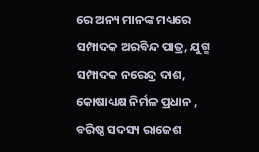ରେ ଅନ୍ୟ ମାନଙ୍କ ମଧ୍ୟରେ ସମ୍ପାଦକ ଅରବିନ୍ଦ ପାତ୍ର, ଯୁଗ୍ମ ସମ୍ପାଦକ ନରେନ୍ଦ୍ର ଦାଶ, କୋଷାଧ୍ୟକ୍ଷ ନିର୍ମଳ ପ୍ରଧାନ , ବରିଷ୍ଠ ସଦସ୍ୟ ରାଜେଶ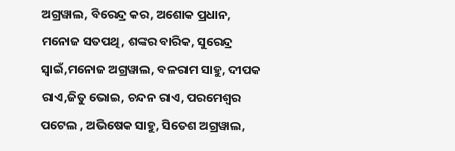ଅଗ୍ରୱାଲ, ବିରେନ୍ଦ୍ର କର, ଅଶୋକ ପ୍ରଧାନ, ମନୋଜ ସତପଥି, ଶଙ୍କର ବାରିକ, ସୁରେନ୍ଦ୍ର ସ୍ବାଇଁ,ମନୋଜ ଅଗ୍ରୱାଲ, ବଳରାମ ସାହୁ, ଦୀପକ ରାଏ,ଜିତୁ ଭୋଇ, ଚନ୍ଦନ ରାଏ, ପରମେଶ୍ବର ପଟେଲ , ଅଭିଷେକ ସାହୁ, ସିତେଶ ଅଗ୍ରୱାଲ,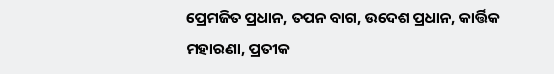ପ୍ରେମଜିତ ପ୍ରଧାନ, ତପନ ବାଗ, ଉଦେଶ ପ୍ରଧାନ, କାର୍ତ୍ତିକ ମହାରଣା, ପ୍ରତୀକ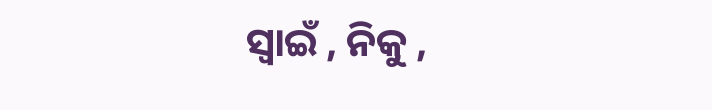ସ୍ବାଇଁ , ନିକୁ ,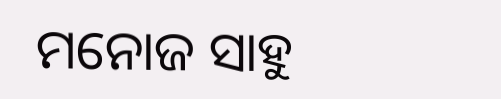ମନୋଜ ସାହୁ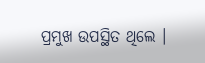ପ୍ରମୁଖ ଉପସ୍ଥିତ ଥିଲେ ।